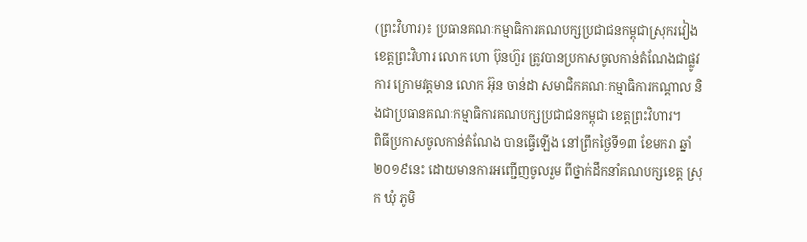(ព្រះវិហារ)៖ ប្រធានគណៈកម្មាធិការគណបក្សប្រជាជនកម្ពុជាស្រុករវៀង ខេត្តព្រះវិហារ លោក ហោ ប៊ុនហ៊ួរ ត្រូវបានប្រកាសចូលកាន់តំណែងជាផ្លូវការ ក្រោមវត្តមាន លោក អ៊ុន ចាន់ដា សមាជិកគណៈកម្មាធិការកណ្តាល និងជាប្រធានគណៈកម្មាធិការគណបក្សប្រជាជនកម្ពុជា ខេត្តព្រះវិហារ។
ពិធីប្រកាសចូលកាន់តំណែង បានធ្វើឡើង នៅព្រឹកថ្ងៃទី១៣ ខែមករា ឆ្នាំ២០១៩នេះ ដោយមានការអញ្ជើញចូលរួម ពីថ្នាក់ដឹកនាំគណបក្សខេត្ត ស្រុក ឃុំ ភូមិ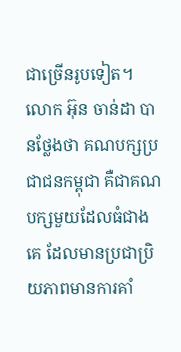ជាច្រើនរូបទៀត។
លោក អ៊ុន ចាន់ដា បានថ្លែងថា គណបក្សប្រជាជនកម្ពុជា គឺជាគណបក្សមួយដែលធំជាងគេ ដែលមានប្រជាប្រិយភាពមានការគាំ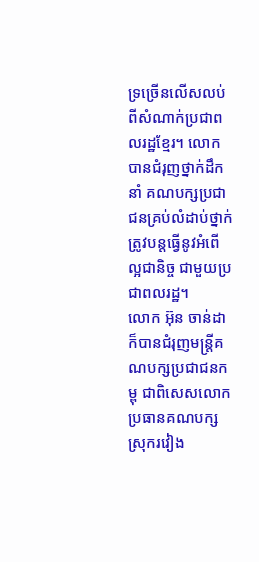ទ្រច្រើនលើសលប់ពីសំណាក់ប្រជាពលរដ្ឋខ្មែរ។ លោកបានជំរុញថ្នាក់ដឹកនាំ គណបក្សប្រជាជនគ្រប់លំដាប់ថ្នាក់ ត្រូវបន្តធ្វើនូវអំពើល្អជានិច្ច ជាមួយប្រជាពលរដ្ឋ។
លោក អ៊ុន ចាន់ដា ក៏បានជំរុញមន្ត្រីគណបក្សប្រជាជនកម្ពុ ជាពិសេសលោកប្រធានគណបក្សស្រុករវៀង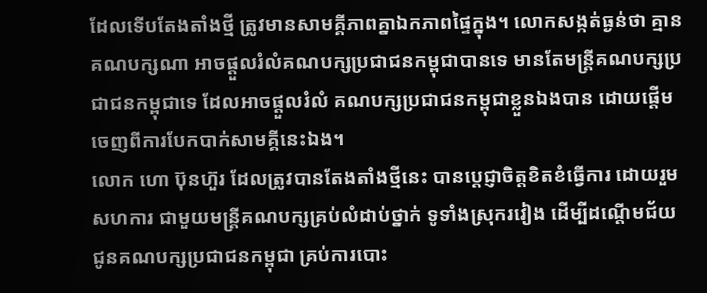ដែលទើបតែងតាំងថ្មី ត្រូវមានសាមគ្គីភាពគ្នាឯកភាពផ្ទៃក្នុង។ លោកសង្កត់ធ្ងន់ថា គ្មានគណបក្សណា អាចផ្តួលរំលំគណបក្សប្រជាជនកម្ពុជាបានទេ មានតែមន្ត្រីគណបក្សប្រជាជនកម្ពុជាទេ ដែលអាចផ្តួលរំលំ គណបក្សប្រជាជនកម្ពុជាខ្លួនឯងបាន ដោយផ្តើមចេញពីការបែកបាក់សាមគ្គីនេះឯង។
លោក ហោ ប៊ុនហ៊ួរ ដែលត្រូវបានតែងតាំងថ្មីនេះ បានប្តេជ្ញាចិត្តខិតខំធ្វើការ ដោយរួមសហការ ជាមួយមន្ត្រីគណបក្សគ្រប់លំដាប់ថ្នាក់ ទូទាំងស្រុករវៀង ដើម្បីដណ្តើមជ័យ ជូនគណបក្សប្រជាជនកម្ពុជា គ្រប់ការបោះ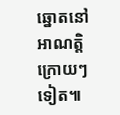ឆ្នោតនៅអាណត្តិក្រោយៗទៀត៕